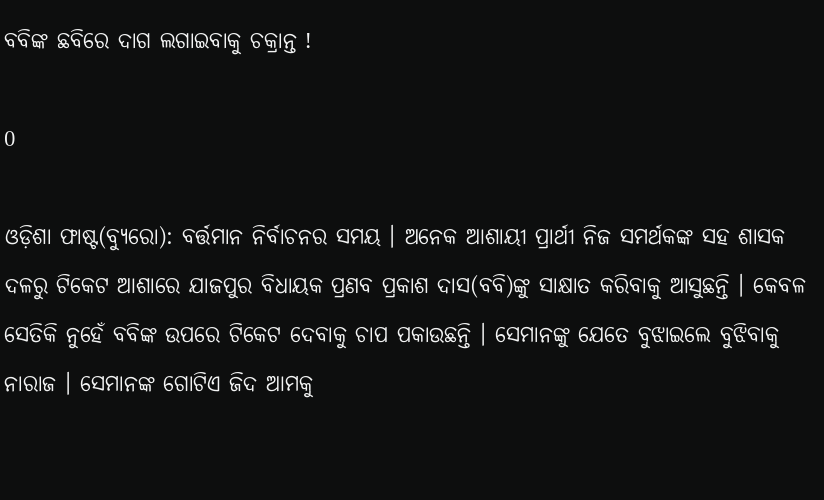ବବିଙ୍କ ଛବିରେ ଦାଗ ଲଗାଇବାକୁ ଚକ୍ରାନ୍ତ !

0

ଓଡ଼ିଶା ଫାଷ୍ଟ(ବ୍ୟୁରୋ): ବର୍ତ୍ତମାନ ନିର୍ବାଚନର ସମୟ । ଅନେକ ଆଶାୟୀ ପ୍ରାର୍ଥୀ ନିଜ ସମର୍ଥକଙ୍କ ସହ ଶାସକ ଦଳରୁ ଟିକେଟ ଆଶାରେ ଯାଜପୁର ବିଧାୟକ ପ୍ରଣବ ପ୍ରକାଶ ଦାସ(ବବି)ଙ୍କୁ ସାକ୍ଷାତ କରିବାକୁ ଆସୁଛନ୍ତି । କେବଳ ସେତିକି ନୁହେଁ ବବିଙ୍କ ଉପରେ ଟିକେଟ ଦେବାକୁ ଚାପ ପକାଉଛନ୍ତି । ସେମାନଙ୍କୁ ଯେତେ ବୁଝାଇଲେ ବୁଝିବାକୁ ନାରାଜ । ସେମାନଙ୍କ ଗୋଟିଏ ଜିଦ ଆମକୁ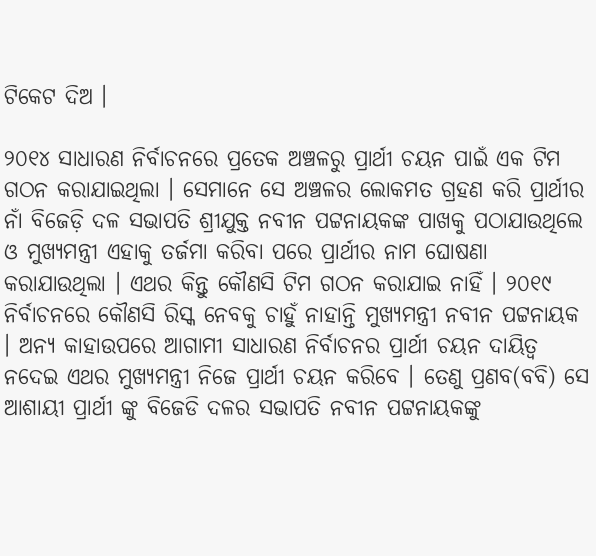ଟିକେଟ ଦିଅ ।

୨୦୧୪ ସାଧାରଣ ନିର୍ବାଚନରେ ପ୍ରତେକ ଅଞ୍ଚଳରୁ ପ୍ରାର୍ଥୀ ଚୟନ ପାଇଁ ଏକ ଟିମ ଗଠନ କରାଯାଇଥିଲା । ସେମାନେ ସେ ଅଞ୍ଚଳର ଲୋକମତ ଗ୍ରହଣ କରି ପ୍ରାର୍ଥୀର ନାଁ ବିଜେଡ଼ି ଦଳ ସଭାପତି ଶ୍ରୀଯୁକ୍ତ ନବୀନ ପଟ୍ଟନାୟକଙ୍କ ପାଖକୁ ପଠାଯାଉଥିଲେ ଓ ମୁଖ୍ୟମନ୍ତ୍ରୀ ଏହାକୁ ତର୍ଜମା କରିବା ପରେ ପ୍ରାର୍ଥୀର ନାମ ଘୋଷଣା କରାଯାଉଥିଲା । ଏଥର କିନ୍ତୁ କୌଣସି ଟିମ ଗଠନ କରାଯାଇ ନାହିଁ । ୨୦୧୯ ନିର୍ବାଚନରେ କୌଣସି ରିସ୍କ ନେବକୁ ଚାହୁଁ ନାହାନ୍ତି ମୁଖ୍ୟମନ୍ତ୍ରୀ ନବୀନ ପଟ୍ଟନାୟକ । ଅନ୍ୟ କାହାଉପରେ ଆଗାମୀ ସାଧାରଣ ନିର୍ବାଚନର ପ୍ରାର୍ଥୀ ଚୟନ ଦାୟିତ୍ୱ ନଦେଇ ଏଥର ମୁଖ୍ୟମନ୍ତ୍ରୀ ନିଜେ ପ୍ରାର୍ଥୀ ଚୟନ କରିବେ । ତେଣୁ ପ୍ରଣବ(ବବି) ସେ ଆଶାୟୀ ପ୍ରାର୍ଥୀ ଙ୍କୁ ବିଜେଡି ଦଳର ସଭାପତି ନବୀନ ପଟ୍ଟନାୟକଙ୍କୁ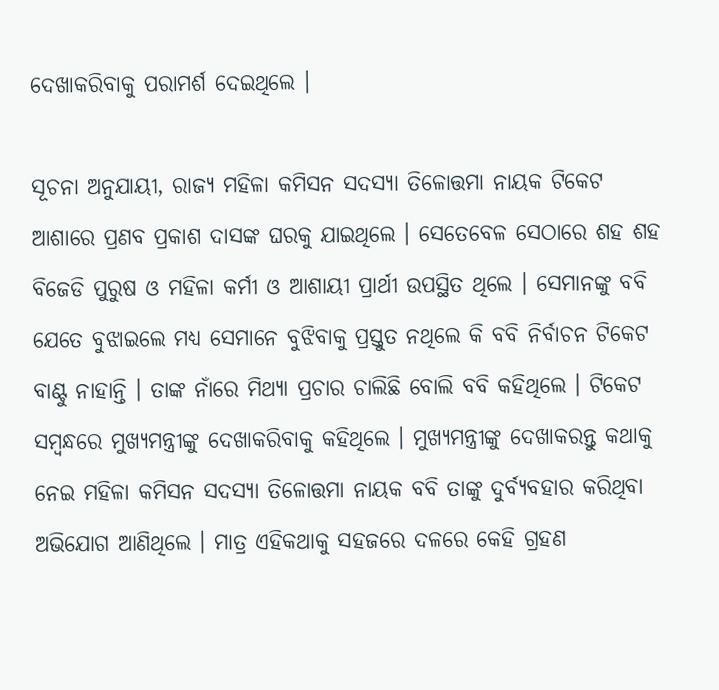ଦେଖାକରିବାକୁ ପରାମର୍ଶ ଦେଇଥିଲେ ।

ସୂଚନା ଅନୁଯାୟୀ, ରାଜ୍ୟ ମହିଳା କମିସନ ସଦସ୍ୟା ତିଳୋତ୍ତମା ନାୟକ ଟିକେଟ ଆଶାରେ ପ୍ରଣବ ପ୍ରକାଶ ଦାସଙ୍କ ଘରକୁ ଯାଇଥିଲେ । ସେତେବେଳ ସେଠାରେ ଶହ ଶହ ବିଜେଡି ପୁରୁଷ ଓ ମହିଳା କର୍ମୀ ଓ ଆଶାୟୀ ପ୍ରାର୍ଥୀ ଉପସ୍ଥିତ ଥିଲେ । ସେମାନଙ୍କୁ ବବି ଯେତେ ବୁଝାଇଲେ ମଧ୍ୟ ସେମାନେ ବୁଝିବାକୁ ପ୍ରସ୍ତୁତ ନଥିଲେ କି ବବି ନିର୍ବାଚନ ଟିକେଟ ବାଣ୍ଟୁ ନାହାନ୍ତି । ତାଙ୍କ ନାଁରେ ମିଥ୍ୟା ପ୍ରଚାର ଚାଲିଛି ବୋଲି ବବି କହିଥିଲେ । ଟିକେଟ ସମ୍ୱନ୍ଧରେ ମୁଖ୍ୟମନ୍ତ୍ରୀଙ୍କୁ ଦେଖାକରିବାକୁ କହିଥିଲେ । ମୁଖ୍ୟମନ୍ତ୍ରୀଙ୍କୁ ଦେଖାକରନ୍ତୁ କଥାକୁ ନେଇ ମହିଳା କମିସନ ସଦସ୍ୟା ତିଳୋତ୍ତମା ନାୟକ ବବି ତାଙ୍କୁ ଦୁର୍ବ୍ୟବହାର କରିଥିବା ଅଭିଯୋଗ ଆଣିଥିଲେ । ମାତ୍ର ଏହିକଥାକୁ ସହଜରେ ଦଳରେ କେହି ଗ୍ରହଣ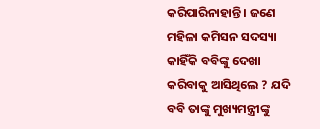କରିପାରିନାହାନ୍ତି । ଜଣେ ମହିଳା କମିସନ ସଦସ୍ୟା କାହିଁକି ବବିଙ୍କୁ ଦେଖା କରିବାକୁ ଆସିଥିଲେ ? ଯଦି ବବି ତାଙ୍କୁ ମୁଖ୍ୟମନ୍ତ୍ରୀଙ୍କୁ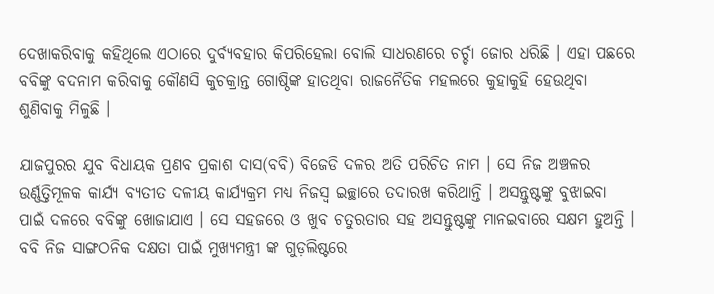ଦେଖାକରିବାକୁ କହିଥିଲେ ଏଠାରେ ଦୁର୍ବ୍ୟବହାର କିପରିହେଲା ବୋଲି ସାଧରଣରେ ଚର୍ଚ୍ଚା ଜୋର ଧରିଛି । ଏହା ପଛରେ ବବିଙ୍କୁ ବଦନାମ କରିବାକୁ କୌଣସି କୁଚକ୍ରାନ୍ତ ଗୋଷ୍ଠିଙ୍କ ହାତଥିବା ରାଜନୈତିକ ମହଲରେ କୁହାକୁହି ହେଉଥିବା ଶୁଣିବାକୁ ମିଳୁଛି ।

ଯାଜପୁରର ଯୁବ ବିଧାୟକ ପ୍ରଣବ ପ୍ରକାଶ ଦାସ(ବବି) ବିଜେଡି ଦଳର ଅତି ପରିଚିତ ନାମ । ସେ ନିଜ ଅଞ୍ଚଳର ଉର୍ଣ୍ଣତ୍ତିମୂଳକ କାର୍ଯ୍ୟ ବ୍ୟତୀତ ଦଳୀୟ କାର୍ଯ୍ୟକ୍ରମ ମଧ୍ୟ ନିଜସ୍ୱ ଇଚ୍ଛାରେ ତଦାରଖ କରିଥାନ୍ତି । ଅସନ୍ତୁଷ୍ଟଙ୍କୁ ବୁଝାଇବା ପାଇଁ ଦଳରେ ବବିଙ୍କୁ ଖୋଜାଯାଏ । ସେ ସହଜରେ ଓ ଖୁବ ଚତୁରତାର ସହ ଅସନ୍ତୁଷ୍ଟଙ୍କୁ ମାନଇବାରେ ସକ୍ଷମ ହୁଅନ୍ତି । ବବି ନିଜ ସାଙ୍ଗଠନିକ ଦକ୍ଷତା ପାଇଁ ମୁଖ୍ୟମନ୍ତ୍ରୀ ଙ୍କ ଗୁଡ଼ଲିଷ୍ଟରେ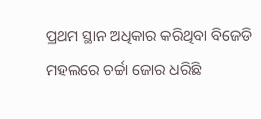ପ୍ରଥମ ସ୍ଥାନ ଅଧିକାର କରିଥିବା ବିଜେଡି ମହଲରେ ଚର୍ଚ୍ଚା ଜୋର ଧରିଛି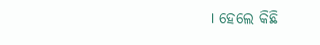। ହେଲେ କିଛି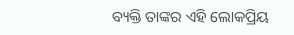ବ୍ୟକ୍ତି ତାଙ୍କର ଏହି ଲୋକପ୍ରିୟ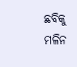ଛବିକୁ ମଳିନ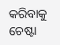କରିବାକୁ ଚେଷ୍ଟା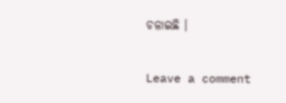ଚଳାଇଛି ।

Leave a comment